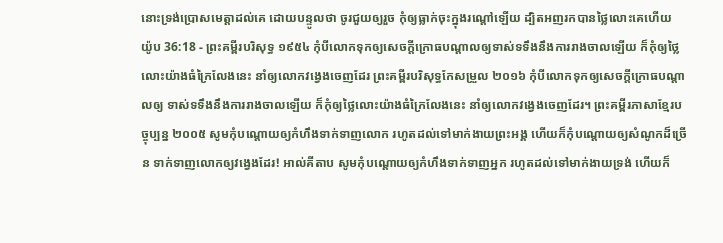នោះទ្រង់ប្រោសមេត្តាដល់គេ ដោយបន្ទូលថា ចូរជួយឲ្យរួច កុំឲ្យធ្លាក់ចុះក្នុងរណ្តៅឡើយ ដ្បិតអញរកបានថ្លៃលោះគេហើយ
យ៉ូប 36:18 - ព្រះគម្ពីរបរិសុទ្ធ ១៩៥៤ កុំបីលោកទុកឲ្យសេចក្ដីក្រោធបណ្តាលឲ្យទាស់ទទឹងនឹងការរាងចាលឡើយ ក៏កុំឲ្យថ្លៃលោះយ៉ាងធំក្រៃលែងនេះ នាំឲ្យលោកវង្វេងចេញដែរ ព្រះគម្ពីរបរិសុទ្ធកែសម្រួល ២០១៦ កុំបីលោកទុកឲ្យសេចក្ដីក្រោធបណ្ដាលឲ្យ ទាស់ទទឹងនឹងការរាងចាលឡើយ ក៏កុំឲ្យថ្លៃលោះយ៉ាងធំក្រៃលែងនេះ នាំឲ្យលោកវង្វេងចេញដែរ។ ព្រះគម្ពីរភាសាខ្មែរបច្ចុប្បន្ន ២០០៥ សូមកុំបណ្ដោយឲ្យកំហឹងទាក់ទាញលោក រហូតដល់ទៅមាក់ងាយព្រះអង្គ ហើយក៏កុំបណ្ដោយឲ្យសំណូកដ៏ច្រើន ទាក់ទាញលោកឲ្យវង្វេងដែរ! អាល់គីតាប សូមកុំបណ្ដោយឲ្យកំហឹងទាក់ទាញអ្នក រហូតដល់ទៅមាក់ងាយទ្រង់ ហើយក៏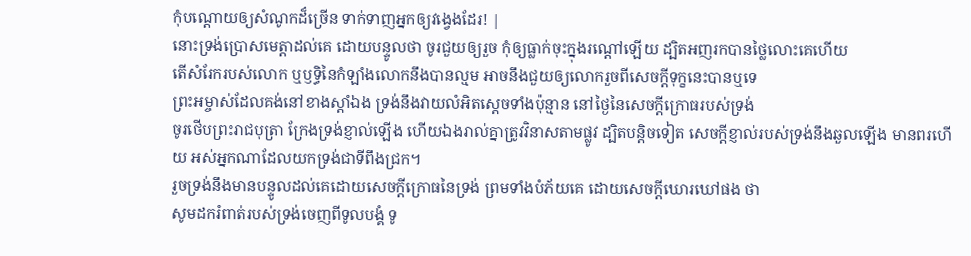កុំបណ្ដោយឲ្យសំណូកដ៏ច្រើន ទាក់ទាញអ្នកឲ្យវង្វេងដែរ! |
នោះទ្រង់ប្រោសមេត្តាដល់គេ ដោយបន្ទូលថា ចូរជួយឲ្យរួច កុំឲ្យធ្លាក់ចុះក្នុងរណ្តៅឡើយ ដ្បិតអញរកបានថ្លៃលោះគេហើយ
តើសំរែករបស់លោក ឬឫទ្ធិនៃកំឡាំងលោកនឹងបានល្មម អាចនឹងជួយឲ្យលោករួចពីសេចក្ដីទុក្ខនេះបានឬទេ
ព្រះអម្ចាស់ដែលគង់នៅខាងស្តាំឯង ទ្រង់នឹងវាយលំអិតស្តេចទាំងប៉ុន្មាន នៅថ្ងៃនៃសេចក្ដីក្រោធរបស់ទ្រង់
ចូរថើបព្រះរាជបុត្រា ក្រែងទ្រង់ខ្ញាល់ឡើង ហើយឯងរាល់គ្នាត្រូវវិនាសតាមផ្លូវ ដ្បិតបន្តិចទៀត សេចក្ដីខ្ញាល់របស់ទ្រង់នឹងឆួលឡើង មានពរហើយ អស់អ្នកណាដែលយកទ្រង់ជាទីពឹងជ្រក។
រួចទ្រង់នឹងមានបន្ទូលដល់គេដោយសេចក្ដីក្រោធនៃទ្រង់ ព្រមទាំងបំភ័យគេ ដោយសេចក្ដីឃោរឃៅផង ថា
សូមដករំពាត់របស់ទ្រង់ចេញពីទូលបង្គំ ទូ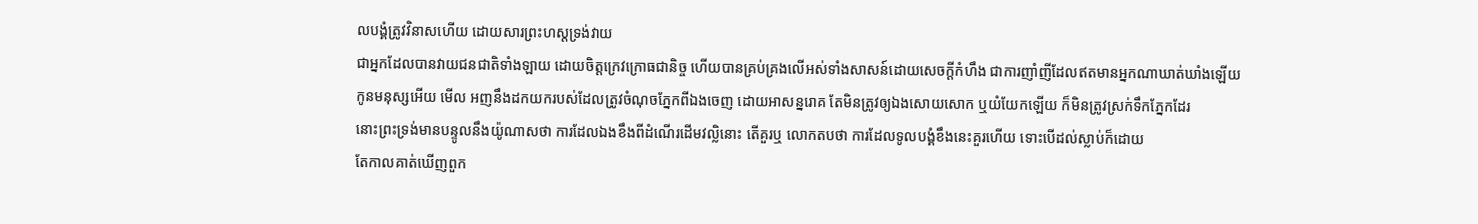លបង្គំត្រូវវិនាសហើយ ដោយសារព្រះហស្តទ្រង់វាយ
ជាអ្នកដែលបានវាយជនជាតិទាំងឡាយ ដោយចិត្តក្រេវក្រោធជានិច្ច ហើយបានគ្រប់គ្រងលើអស់ទាំងសាសន៍ដោយសេចក្ដីកំហឹង ជាការញាំញីដែលឥតមានអ្នកណាឃាត់ឃាំងឡើយ
កូនមនុស្សអើយ មើល អញនឹងដកយករបស់ដែលត្រូវចំណុចភ្នែកពីឯងចេញ ដោយអាសន្នរោគ តែមិនត្រូវឲ្យឯងសោយសោក ឬយំយែកឡើយ ក៏មិនត្រូវស្រក់ទឹកភ្នែកដែរ
នោះព្រះទ្រង់មានបន្ទូលនឹងយ៉ូណាសថា ការដែលឯងខឹងពីដំណើរដើមវល្លិនោះ តើគួរឬ លោកតបថា ការដែលទូលបង្គំខឹងនេះគួរហើយ ទោះបើដល់ស្លាប់ក៏ដោយ
តែកាលគាត់ឃើញពួក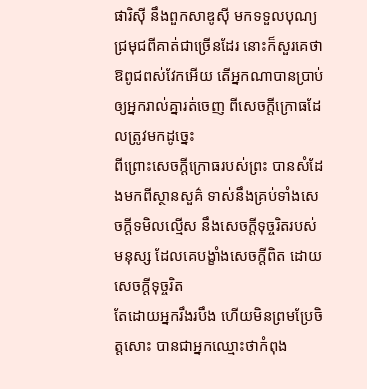ផារិស៊ី នឹងពួកសាឌូស៊ី មកទទួលបុណ្យជ្រមុជពីគាត់ជាច្រើនដែរ នោះក៏សួរគេថា ឱពូជពស់វែកអើយ តើអ្នកណាបានប្រាប់ឲ្យអ្នករាល់គ្នារត់ចេញ ពីសេចក្ដីក្រោធដែលត្រូវមកដូច្នេះ
ពីព្រោះសេចក្ដីក្រោធរបស់ព្រះ បានសំដែងមកពីស្ថានសួគ៌ ទាស់នឹងគ្រប់ទាំងសេចក្ដីទមិលល្មើស នឹងសេចក្ដីទុច្ចរិតរបស់មនុស្ស ដែលគេបង្ខាំងសេចក្ដីពិត ដោយសេចក្ដីទុច្ចរិត
តែដោយអ្នករឹងរបឹង ហើយមិនព្រមប្រែចិត្តសោះ បានជាអ្នកឈ្មោះថាកំពុង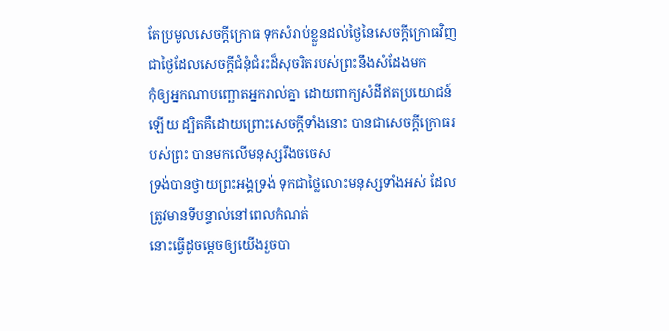តែប្រមូលសេចក្ដីក្រោធ ទុកសំរាប់ខ្លួនដល់ថ្ងៃនៃសេចក្ដីក្រោធវិញ ជាថ្ងៃដែលសេចក្ដីជំនុំជំរះដ៏សុចរិតរបស់ព្រះនឹងសំដែងមក
កុំឲ្យអ្នកណាបញ្ឆោតអ្នករាល់គ្នា ដោយពាក្យសំដីឥតប្រយោជន៍ឡើយ ដ្បិតគឺដោយព្រោះសេចក្ដីទាំងនោះ បានជាសេចក្ដីក្រោធរបស់ព្រះ បានមកលើមនុស្សរឹងចចេស
ទ្រង់បានថ្វាយព្រះអង្គទ្រង់ ទុកជាថ្លៃលោះមនុស្សទាំងអស់ ដែលត្រូវមានទីបន្ទាល់នៅពេលកំណត់
នោះធ្វើដូចម្តេចឲ្យយើងរួចបា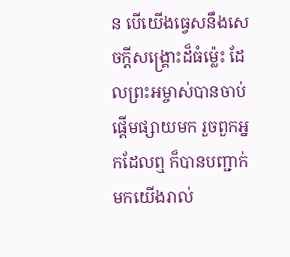ន បើយើងធ្វេសនឹងសេចក្ដីសង្គ្រោះដ៏ធំម៉្លេះ ដែលព្រះអម្ចាស់បានចាប់ផ្តើមផ្សាយមក រួចពួកអ្នកដែលឮ ក៏បានបញ្ជាក់មកយើងរាល់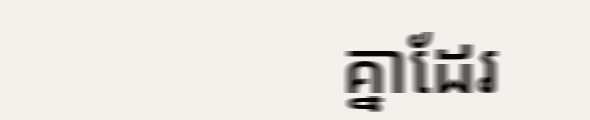គ្នាដែរ